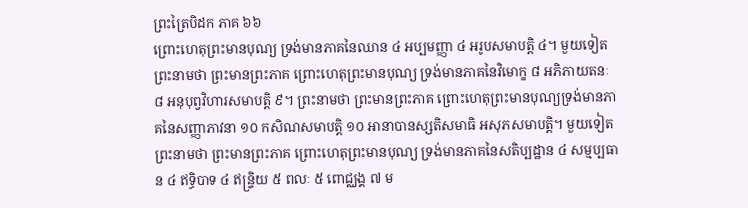ព្រះត្រៃបិដក ភាគ ៦៦
ព្រោះហេតុព្រះមានបុណ្យ ទ្រង់មានភាគនៃឈាន ៤ អប្បមញ្ញា ៤ អរូបសមាបត្តិ ៤។ មួយទៀត ព្រះនាមថា ព្រះមានព្រះភាគ ព្រោះហេតុព្រះមានបុណ្យ ទ្រង់មានភាគនៃវិមោក្ខ ៨ អភិភាយតនៈ ៨ អនុបុព្វវិហារសមាបត្តិ ៩។ ព្រះនាមថា ព្រះមានព្រះភាគ ព្រោះហេតុព្រះមានបុណ្យទ្រង់មានភាគនៃសញ្ញាភាវនា ១០ កសិណសមាបត្តិ ១០ អានាបានស្សតិសមាធិ អសុភសមាបត្តិ។ មួយទៀត ព្រះនាមថា ព្រះមានព្រះភាគ ព្រោះហេតុព្រះមានបុណ្យ ទ្រង់មានភាគនៃសតិប្បដ្ឋាន ៤ សម្មប្បធាន ៤ ឥទ្ធិបាទ ៤ ឥន្រ្ទិយ ៥ ពលៈ ៥ ពោជ្ឈង្គ ៧ ម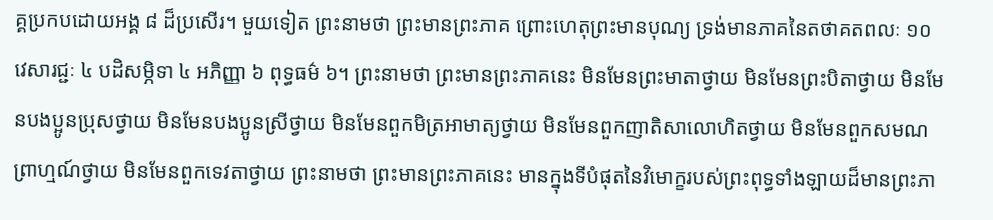គ្គប្រកបដោយអង្គ ៨ ដ៏ប្រសើរ។ មួយទៀត ព្រះនាមថា ព្រះមានព្រះភាគ ព្រោះហេតុព្រះមានបុណ្យ ទ្រង់មានភាគនៃតថាគតពលៈ ១០ វេសារជ្ជៈ ៤ បដិសម្ភិទា ៤ អភិញ្ញា ៦ ពុទ្ធធម៌ ៦។ ព្រះនាមថា ព្រះមានព្រះភាគនេះ មិនមែនព្រះមាតាថ្វាយ មិនមែនព្រះបិតាថ្វាយ មិនមែនបងប្អូនប្រុសថ្វាយ មិនមែនបងប្អូនស្រីថ្វាយ មិនមែនពួកមិត្រអាមាត្យថ្វាយ មិនមែនពួកញាតិសាលោហិតថ្វាយ មិនមែនពួកសមណព្រាហ្មណ៍ថ្វាយ មិនមែនពួកទេវតាថ្វាយ ព្រះនាមថា ព្រះមានព្រះភាគនេះ មានក្នុងទីបំផុតនៃវិមោក្ខរបស់ព្រះពុទ្ធទាំងឡាយដ៏មានព្រះភា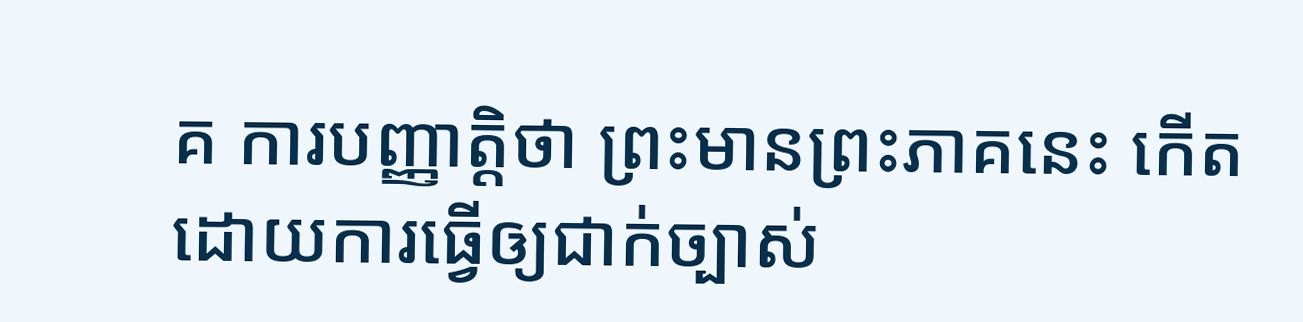គ ការបញ្ញាត្តិថា ព្រះមានព្រះភាគនេះ កើតដោយការធ្វើឲ្យជាក់ច្បាស់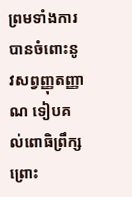ព្រមទាំងការបានចំពោះនូវសព្វញ្ញុតញ្ញាណ ទៀបគល់ពោធិព្រឹក្ស ព្រោះ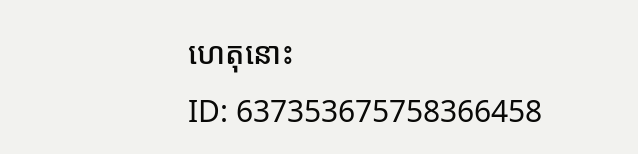ហេតុនោះ
ID: 637353675758366458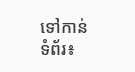ទៅកាន់ទំព័រ៖